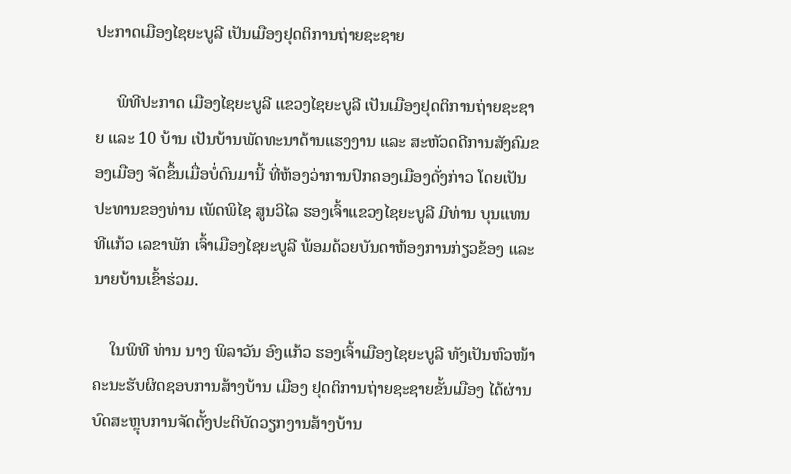ປະກາດເມືອງໄຊຍະບູລີ ເປັນເມືອງຢຸດຕິການຖ່າຍຊະຊາຍ

     ພິທີປະກາດ ເມືອງໄຊຍະບູລີ ແຂວງໄຊຍະບູລີ ເປັນເມືອງຢຸດຕິການຖ່າຍຊະຊາຍ ແລະ 10 ບ້ານ ເປັນບ້ານພັດທະນາດ້ານແຮງງານ ແລະ ສະຫັວດດີການສັງຄົມຂອງເມືອງ ຈັດຂຶ້ນເມື່ອບໍ່ດົນມານີ້ ທີ່ຫ້ອງວ່າການປົກຄອງເມືອງດັ່ງກ່າວ ໂດຍເປັນປະທານຂອງທ່ານ ເພັດພິໄຊ ສູນວິໄລ ຮອງເຈົ້າແຂວງໄຊຍະບູລີ ມີທ່ານ ບຸນແທນ ທີແກ້ວ ເລຂາພັກ ເຈົ້າເມືອງໄຊຍະບູລີ ພ້ອມດ້ວຍບັນດາຫ້ອງການກ່ຽວຂ້ອງ ແລະ ນາຍບ້ານເຂົ້າຮ່ວມ.

    ໃນພິທີ ທ່ານ ນາງ ພິລາວັນ ອົງແກ້ວ ຮອງເຈົ້າເມືອງໄຊຍະບູລີ ທັງເປັນຫົວໜ້າຄະນະຮັບຜິດຊອບການສ້າງບ້ານ ເມືອງ ຢຸດຕິການຖ່າຍຊະຊາຍຂັ້ນເມືອງ ໄດ້ຜ່ານບົດສະຫຼຸບການຈັດຕັ້ງປະຕິບັດວຽກງານສ້າງບ້ານ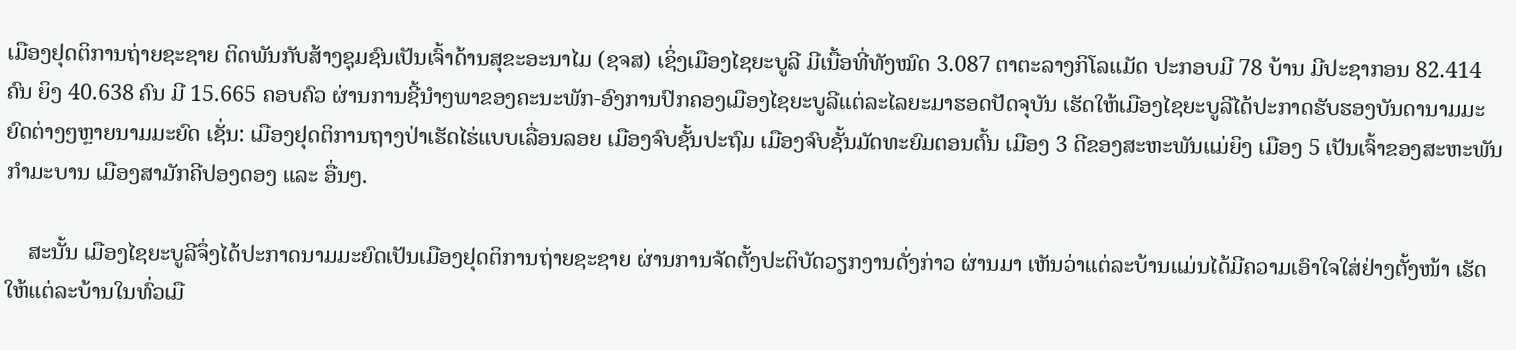ເມືອງຢຸດຕິການຖ່າຍຊະຊາຍ ຕິດພັນກັບສ້າງຊຸມຊົນເປັນເຈົ້າດ້ານສຸຂະອະນາໄມ (ຊຈສ) ເຊິ່ງເມືອງໄຊຍະບູລີ ມີເນື້ອທີ່ທັງໝົດ 3.087 ຕາຕະລາງກິໂລແມັດ ປະກອບມີ 78 ບ້ານ ມີປະຊາກອນ 82.414 ຄົນ ຍິງ 40.638 ຄົນ ມີ 15.665 ຄອບຄົວ ຜ່ານການຊີ້ນໍາໆພາຂອງຄະນະພັກ-ອົງການປົກຄອງເມືອງໄຊຍະບູລີແຕ່ລະໄລຍະມາຮອດປັດຈຸບັນ ເຮັດໃຫ້ເມືອງໄຊຍະບູລີໄດ້ປະກາດຮັບຮອງບັນດານາມມະຍົດຕ່າງໆຫຼາຍນາມມະຍົດ ເຊັ່ນ: ເມືອງຢຸດຕິການຖາງປ່າເຮັດໄຮ່ແບບເລື່ອນລອຍ ເມືອງຈົບຊັ້ນປະຖົມ ເມືອງຈົບຊັ້ນມັດທະຍົມຕອນຕົ້ນ ເມືອງ 3 ດີຂອງສະຫະພັນແມ່ຍິງ ເມືອງ 5 ເປັນເຈົ້າຂອງສະຫະພັນກໍາມະບານ ເມືອງສາມັກຄີປອງດອງ ແລະ ອື່ນໆ.

    ສະນັ້ນ ເມືອງໄຊຍະບູລີຈຶ່ງໄດ້ປະກາດນາມມະຍົດເປັນເມືອງຢຸດຕິການຖ່າຍຊະຊາຍ ຜ່ານການຈັດຕັ້ງປະຕິບັດວຽກງານດັ່ງກ່າວ ຜ່ານມາ ເຫັນວ່າແຕ່ລະບ້ານແມ່ນໄດ້ມີຄວາມເອົາໃຈໃສ່ຢ່າງຕັ້ງໜ້າ ເຮັດໃຫ້ແຕ່ລະບ້ານໃນທົ່ວເມື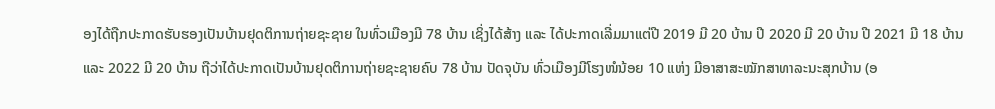ອງໄດ້ຖືກປະກາດຮັບຮອງເປັນບ້ານຢຸດຕິການຖ່າຍຊະຊາຍ ໃນທົ່ວເມືອງມີ 78 ບ້ານ ເຊິ່ງໄດ້ສ້າງ ແລະ ໄດ້ປະກາດເລີ່ມມາແຕ່ປີ 2019 ມີ 20 ບ້ານ ປີ 2020 ມີ 20 ບ້ານ ປີ 2021 ມີ 18 ບ້ານ ແລະ 2022 ມີ 20 ບ້ານ ຖືວ່າໄດ້ປະກາດເປັນບ້ານຢຸດຕິການຖ່າຍຊະຊາຍຄົບ 78 ບ້ານ ປັດຈຸບັນ ທົ່ວເມືອງມີໂຮງໜໍນ້ອຍ 10 ແຫ່ງ ມີອາສາສະໝັກສາທາລະນະສຸກບ້ານ (ອ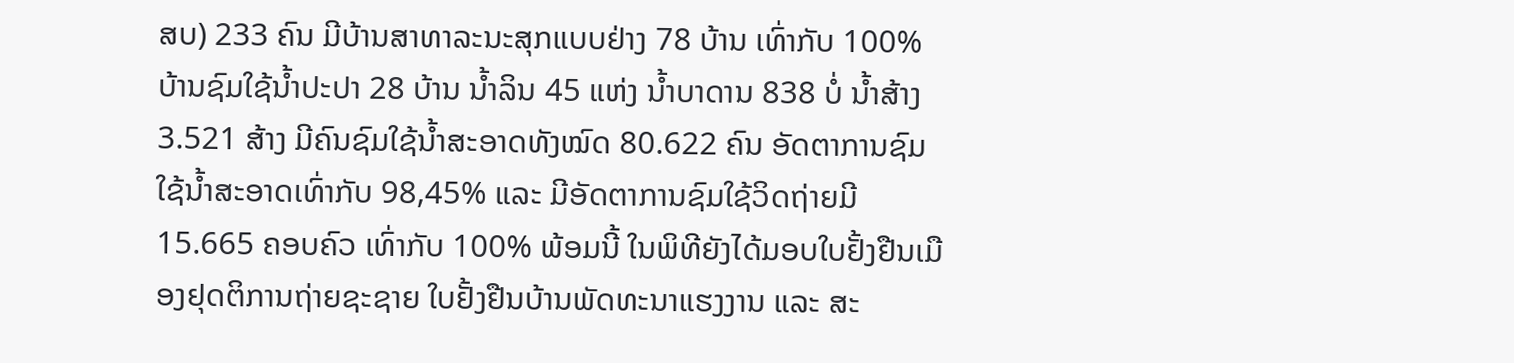ສບ) 233 ຄົນ ມີບ້ານສາທາລະນະສຸກແບບຢ່າງ 78 ບ້ານ ເທົ່າກັບ 100% ບ້ານຊົມໃຊ້ນໍ້າປະປາ 28 ບ້ານ ນໍ້າລິນ 45 ແຫ່ງ ນໍ້າບາດານ 838 ບໍ່ ນໍ້າສ້າງ 3.521 ສ້າງ ມີຄົນຊົມໃຊ້ນໍ້າສະອາດທັງໝົດ 80.622 ຄົນ ອັດຕາການຊົມໃຊ້ນໍ້າສະອາດເທົ່າກັບ 98,45% ແລະ ມີອັດຕາການຊົມໃຊ້ວິດຖ່າຍມີ 15.665 ຄອບຄົວ ເທົ່າກັບ 100% ພ້ອມນີ້ ໃນພິທີຍັງໄດ້ມອບໃບຢັ້ງຢືນເມືອງຢຸດຕິການຖ່າຍຊະຊາຍ ໃບຢັ້ງຢືນບ້ານພັດທະນາແຮງງານ ແລະ ສະ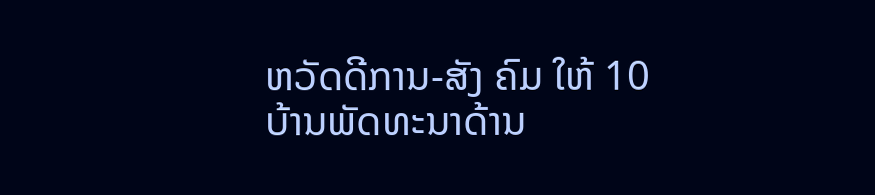ຫວັດດີການ-ສັງ ຄົມ ໃຫ້ 10 ບ້ານພັດທະນາດ້ານ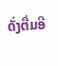ດັ່ງຕື່ມອີ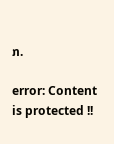ກ.

error: Content is protected !!